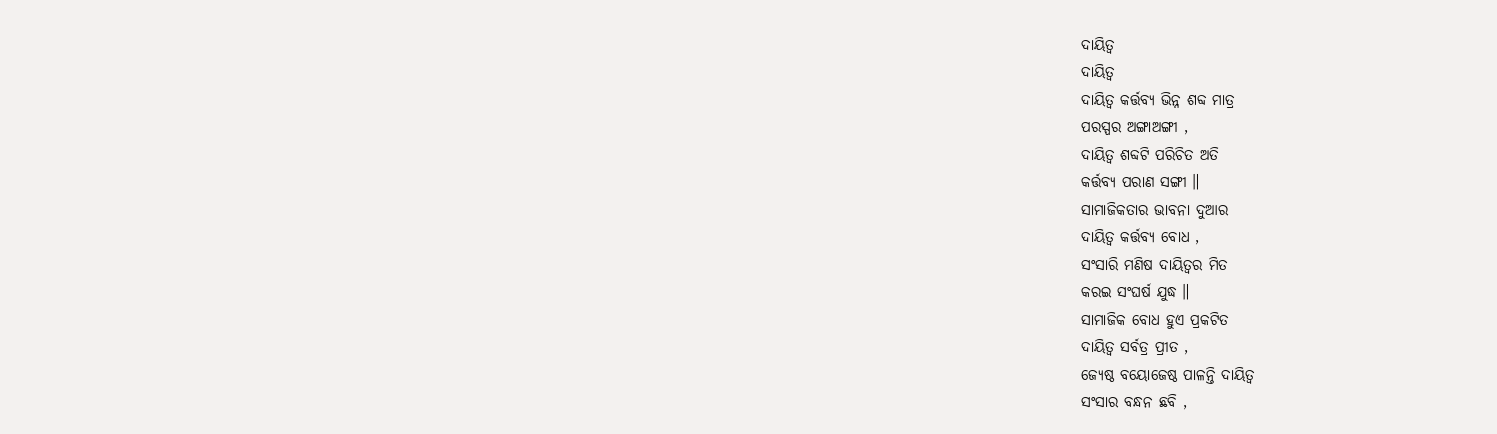ଦାୟିତ୍ୱ
ଦାୟିତ୍ୱ
ଦାୟିତ୍ୱ କର୍ତ୍ତବ୍ୟ ଭିନ୍ନ ଶବ୍ଦ ମାତ୍ର
ପରସ୍ପର ଅଙ୍ଗାଅଙ୍ଗୀ ,
ଦାୟିତ୍ୱ ଶବ୍ଦଟି ପରିଚିତ ଅତି
କର୍ତ୍ତବ୍ୟ ପରାଣ ସଙ୍ଗୀ ॥
ସାମାଜିକତାର ଭାବନା ଦୁଆର
ଦାୟିତ୍ୱ କର୍ତ୍ତବ୍ୟ ବୋଧ ,
ସଂସାରି ମଣିଷ ଦାୟିତ୍ୱର ମିତ
କରଇ ସଂଘର୍ଷ ଯୁଦ୍ଧ ॥
ସାମାଜିକ ବୋଧ ହୁଏ ପ୍ରକଟିତ
ଦାୟିତ୍ୱ ସର୍ବତ୍ର ପ୍ରୀତ ,
ଜ୍ୟେଷ୍ଠ ବୟୋଜେଷ୍ଠ ପାଳନ୍ତି ଦାୟିତ୍ୱ
ସଂସାର ବନ୍ଧନ ଛବି ,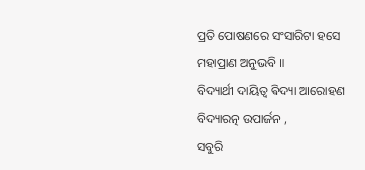ପ୍ରତି ପୋଷଣରେ ସଂସାରିଟା ହସେ
ମହାପ୍ରାଣ ଅନୁଭବି ॥
ବିଦ୍ୟାର୍ଥୀ ଦାୟିତ୍ୱ ଵିଦ୍ୟା ଆରୋହଣ
ବିଦ୍ୟାରତ୍ନ ଉପାର୍ଜନ ,
ସବୁରି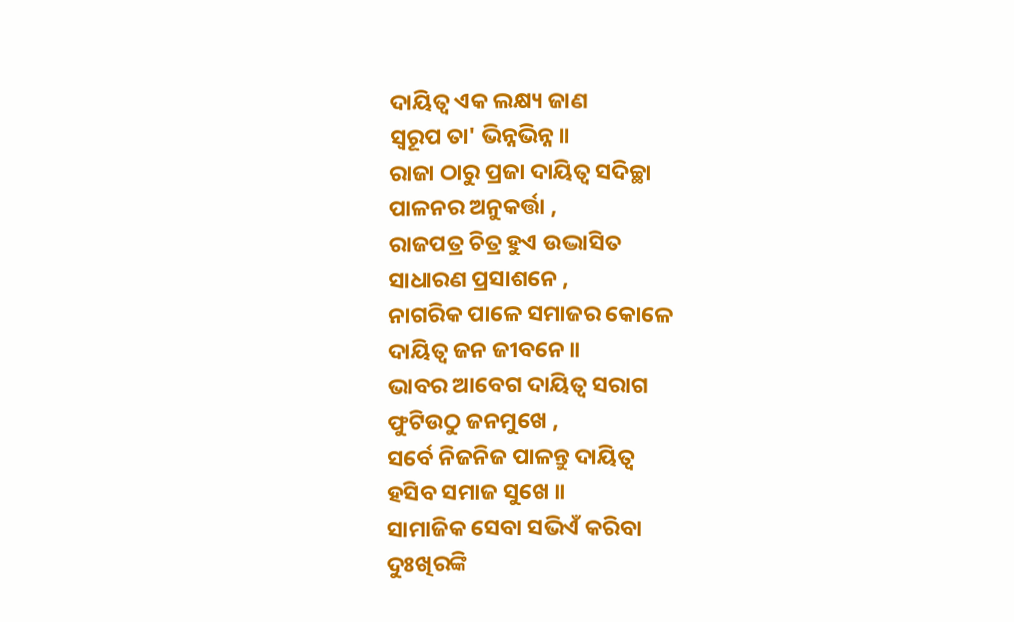ଦାୟିତ୍ୱ ଏକ ଲକ୍ଷ୍ୟ ଜାଣ
ସ୍ୱରୂପ ତା' ଭିନ୍ନଭିନ୍ନ ॥
ରାଜା ଠାରୁ ପ୍ରଜା ଦାୟିତ୍ୱ ସଦିଚ୍ଛା
ପାଳନର ଅନୁକର୍ତ୍ତା ,
ରାଜପତ୍ର ଚିତ୍ର ହୁଏ ଉଦ୍ଭାସିତ
ସାଧାରଣ ପ୍ରସାଶନେ ,
ନାଗରିକ ପାଳେ ସମାଜର କୋଳେ
ଦାୟିତ୍ୱ ଜନ ଜୀବନେ ॥
ଭାବର ଆବେଗ ଦାୟିତ୍ୱ ସରାଗ
ଫୁଟିଉଠୁ ଜନମୁଖେ ,
ସର୍ବେ ନିଜନିଜ ପାଳନ୍ତୁ ଦାୟିତ୍ୱ
ହସିବ ସମାଜ ସୁଖେ ॥
ସାମାଜିକ ସେବା ସଭିଏଁ କରିବା
ଦୁଃଖିରଙ୍କି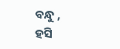ବନ୍ଧୁ ,
ହସି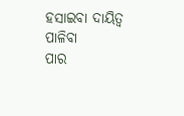ହସାଇବା ଦାୟିତ୍ୱ ପାଳିବା
ପାର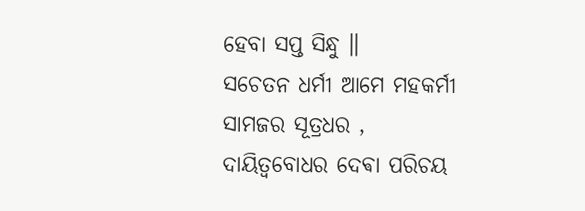ହେବା ସପ୍ତ ସିନ୍ଧୁ ॥
ସଚେତନ ଧର୍ମୀ ଆମେ ମହକର୍ମୀ
ସାମଜର ସୂତ୍ରଧର ,
ଦାୟିତ୍ୱବୋଧର ଦେଵା ପରିଚୟ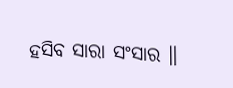ହସିବ ସାରା ସଂସାର ॥